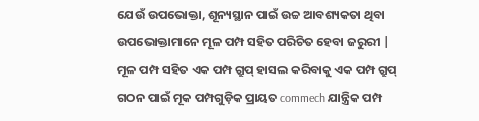ଯେଉଁ ଉପଭୋକ୍ତା, ଶୂନ୍ୟସ୍ଥାନ ପାଇଁ ଉଚ୍ଚ ଆବଶ୍ୟକତା ଥିବା ଉପଭୋକ୍ତାମାନେ ମୂଳ ପମ୍ପ ସହିତ ପରିଚିତ ହେବା ଜରୁରୀ | ମୂଳ ପମ୍ପ ସହିତ ଏକ ପମ୍ପ ଗ୍ରୁପ୍ ହାସଲ କରିବାକୁ ଏକ ପମ୍ପ ଗ୍ରୁପ୍ ଗଠନ ପାଇଁ ମୂକ ପମ୍ପଗୁଡ଼ିକ ପ୍ରାୟତ commech ଯାନ୍ତ୍ରିକ ପମ୍ପ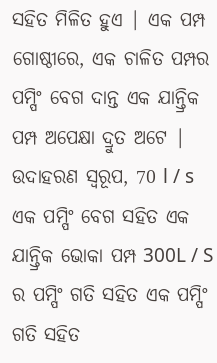ସହିତ ମିଳିତ ହୁଏ | ଏକ ପମ୍ପ ଗୋଷ୍ଠୀରେ, ଏକ ଚାଳିତ ପମ୍ପର ପମ୍ପିଂ ବେଗ ଦାନ୍ତ ଏକ ଯାନ୍ତ୍ରିକ ପମ୍ପ ଅପେକ୍ଷା ଦ୍ରୁତ ଅଟେ | ଉଦାହରଣ ସ୍ୱରୂପ, 70 l / s ଏକ ପମ୍ପିଂ ବେଗ ସହିତ ଏକ ଯାନ୍ତ୍ରିକ ଭୋକା ପମ୍ପ 300L / S ର ପମ୍ପିଂ ଗତି ସହିତ ଏକ ପମ୍ପିଂ ଗତି ସହିତ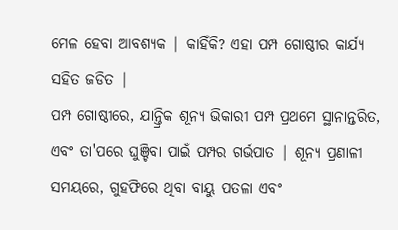ମେଳ ହେବା ଆବଶ୍ୟକ | କାହିଁକି? ଏହା ପମ୍ପ ଗୋଷ୍ଠୀର କାର୍ଯ୍ୟ ସହିତ ଜଡିତ |
ପମ୍ପ ଗୋଷ୍ଠୀରେ, ଯାନ୍ତ୍ରିକ ଶୂନ୍ୟ ଭିକାରୀ ପମ୍ପ ପ୍ରଥମେ ସ୍ଥାନାନ୍ତରିତ, ଏବଂ ତା'ପରେ ଘୁଞ୍ଚିବା ପାଇଁ ପମ୍ପର ଗର୍ଭପାତ | ଶୂନ୍ୟ ପ୍ରଣାଳୀ ସମୟରେ, ଗୁହଫିରେ ଥିବା ବାୟୁ ପତଳା ଏବଂ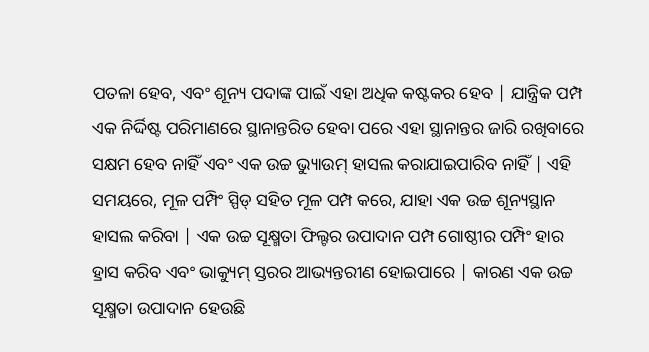ପତଳା ହେବ, ଏବଂ ଶୂନ୍ୟ ପଦାଙ୍କ ପାଇଁ ଏହା ଅଧିକ କଷ୍ଟକର ହେବ | ଯାନ୍ତ୍ରିକ ପମ୍ପ ଏକ ନିର୍ଦ୍ଦିଷ୍ଟ ପରିମାଣରେ ସ୍ଥାନାନ୍ତରିତ ହେବା ପରେ ଏହା ସ୍ଥାନାନ୍ତର ଜାରି ରଖିବାରେ ସକ୍ଷମ ହେବ ନାହିଁ ଏବଂ ଏକ ଉଚ୍ଚ ଭ୍ୟୁାଉମ୍ ହାସଲ କରାଯାଇପାରିବ ନାହିଁ | ଏହି ସମୟରେ, ମୂଳ ପମ୍ପିଂ ସ୍ପିଡ୍ ସହିତ ମୂଳ ପମ୍ପ କରେ, ଯାହା ଏକ ଉଚ୍ଚ ଶୂନ୍ୟସ୍ଥାନ ହାସଲ କରିବା | ଏକ ଉଚ୍ଚ ସୂକ୍ଷ୍ମତା ଫିଲ୍ଟର ଉପାଦାନ ପମ୍ପ ଗୋଷ୍ଠୀର ପମ୍ପିଂ ହାର ହ୍ରାସ କରିବ ଏବଂ ଭାକ୍ୟୁମ୍ ସ୍ତରର ଆଭ୍ୟନ୍ତରୀଣ ହୋଇପାରେ | କାରଣ ଏକ ଉଚ୍ଚ ସୂକ୍ଷ୍ମତା ଉପାଦାନ ହେଉଛି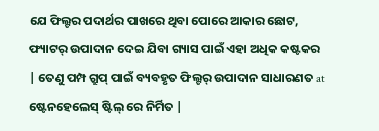ଯେ ଫିଲ୍ଟର ପଦାର୍ଥର ପାଖରେ ଥିବା ପୋରେ ଆକାର ଛୋଟ, ଫ୍ୟାଟର୍ ଉପାଦାନ ଦେଇ ଯିବା ଗ୍ୟାସ ପାଇଁ ଏହା ଅଧିକ କଷ୍ଟକର | ତେଣୁ ପମ୍ପ ଗ୍ରୁପ୍ ପାଇଁ ବ୍ୟବହୃତ ଫିଲ୍ଟର୍ ଉପାଦାନ ସାଧାରଣତ at ଷ୍ଟେନହେଲେସ୍ ଷ୍ଟିଲ୍ ରେ ନିର୍ମିତ |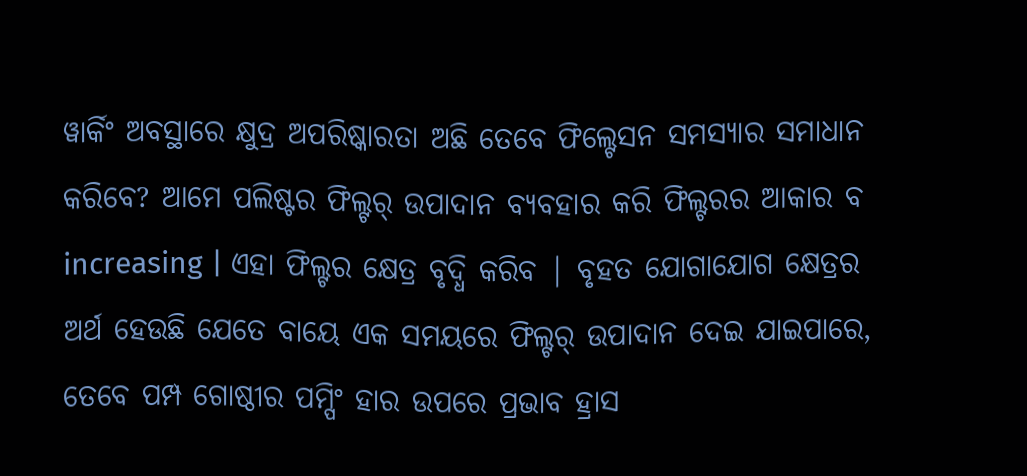ୱାର୍କିଂ ଅବସ୍ଥାରେ କ୍ଷୁଦ୍ର ଅପରିଷ୍କାରତା ଅଛି ତେବେ ଫିଲ୍ଟେସନ ସମସ୍ୟାର ସମାଧାନ କରିବେ? ଆମେ ପଲିଷ୍ଟର ଫିଲ୍ଟର୍ ଉପାଦାନ ବ୍ୟବହାର କରି ଫିଲ୍ଟରର ଆକାର ବ increasing | ଏହା ଫିଲ୍ଟର କ୍ଷେତ୍ର ବୃଦ୍ଧି କରିବ | ବୃହତ ଯୋଗାଯୋଗ କ୍ଷେତ୍ରର ଅର୍ଥ ହେଉଛି ଯେତେ ବାୟେ ଏକ ସମୟରେ ଫିଲ୍ଟର୍ ଉପାଦାନ ଦେଇ ଯାଇପାରେ, ତେବେ ପମ୍ପ ଗୋଷ୍ଠୀର ପମ୍ପିଂ ହାର ଉପରେ ପ୍ରଭାବ ହ୍ରାସ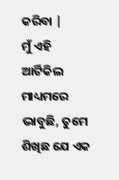କରିବା |
ମୁଁ ଏହି ଆର୍ଟିକିଲ ମାଧ୍ୟମରେ ଭାବୁଛି, ତୁମେ ଶିଖିଛ ଯେ ଏକ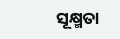ସୂକ୍ଷ୍ମତା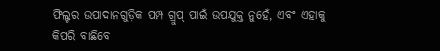ଫିଲ୍ଟର ଉପାଦାନଗୁଡ଼ିକ ପମ୍ପ ଗ୍ରୁପ୍ ପାଇଁ ଉପଯୁକ୍ତ ନୁହେଁ, ଏବଂ ଏହାକୁ କିପରି ବାଛିବେ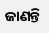ଜାଣନ୍ତି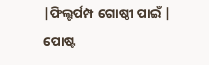|ଫିଲ୍ଟର୍ପମ୍ପ ଗୋଷ୍ଠୀ ପାଇଁ |
ପୋଷ୍ଟ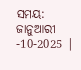ସମୟ: ଜାନୁଆରୀ -10-2025 |